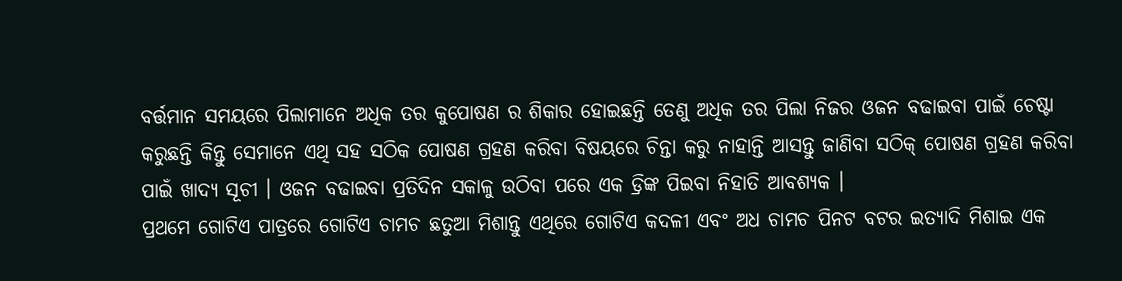ବର୍ତ୍ତମାନ ସମୟରେ ପିଲାମାନେ ଅଧିକ ତର କୁପୋଷଣ ର ଶିକାର ହୋଇଛନ୍ତି ତେଣୁ ଅଧିକ ତର ପିଲା ନିଜର ଓଜନ ବଢାଇବା ପାଇଁ ଚେଷ୍ଟା କରୁଛନ୍ତି କିନ୍ତୁ ସେମାନେ ଏଥି ସହ ସଠିକ ପୋଷଣ ଗ୍ରହଣ କରିବା ବିଷୟରେ ଚିନ୍ତା କରୁ ନାହାନ୍ତି ଆସନ୍ତୁ ଜାଣିବା ସଠିକ୍ ପୋଷଣ ଗ୍ରହଣ କରିବା ପାଇଁ ଖାଦ୍ୟ ସୂଚୀ । ଓଜନ ବଢାଇବା ପ୍ରତିଦିନ ସକାଳୁ ଉଠିବା ପରେ ଏକ ଡ୍ରିଙ୍କ ପିଇବା ନିହାତି ଆବଶ୍ୟକ ।
ପ୍ରଥମେ ଗୋଟିଏ ପାତ୍ରରେ ଗୋଟିଏ ଚାମଚ ଛତୁଆ ମିଶାନ୍ତୁ ଏଥିରେ ଗୋଟିଏ କଦଳୀ ଏବଂ ଅଧ ଚାମଚ ପିନଟ ବଟର ଇତ୍ୟାଦି ମିଶାଇ ଏକ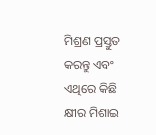ମିଶ୍ରଣ ପ୍ରସ୍ତୁତ କରନ୍ତୁ ଏବଂ ଏଥିରେ କିଛି କ୍ଷୀର ମିଶାଇ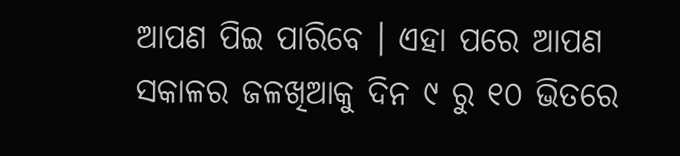ଆପଣ ପିଇ ପାରିବେ । ଏହା ପରେ ଆପଣ ସକାଳର ଜଳଖିଆକୁ ଦିନ ୯ ରୁ ୧୦ ଭିତରେ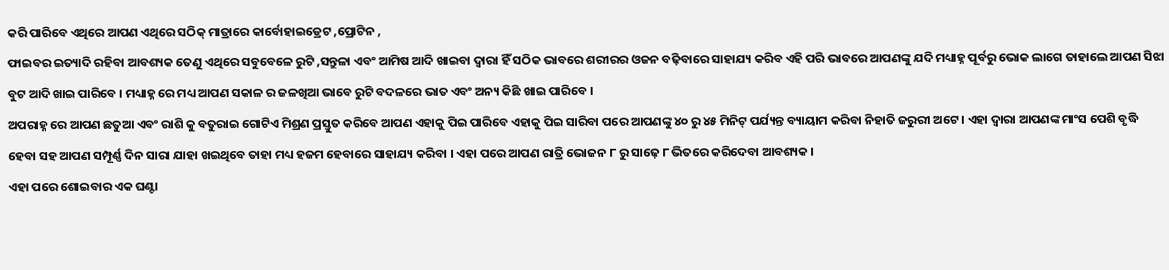କରି ପାରିବେ ଏଥିରେ ଆପଣ ଏଥିରେ ସଠିକ୍ ମାତ୍ରାରେ କାର୍ବୋହାଇଡ୍ରେଟ ,ପ୍ରୋଟିନ ,
ଫାଇବର ଇତ୍ୟାଦି ରହିବା ଆବଶ୍ୟକ ତେଣୁ ଏଥିରେ ସବୁବେଳେ ରୁଟି ,ସନ୍ତୁଳା ଏବଂ ଆମିଷ ଆଦି ଖାଇବା ଦ୍ଵାରା ହିଁ ସଠିକ ଭାବରେ ଶରୀରର ଓଜନ ବଢ଼ିବାରେ ସାହାଯ୍ୟ କରିବ ଏହି ପରି ଭାବରେ ଆପଣଙ୍କୁ ଯଦି ମଧ୍ୟାହ୍ନ ପୂର୍ବରୁ ଭୋକ ଲାଗେ ତାହାଲେ ଆପଣ ସିଝା ବୁଟ ଆଦି ଖାଇ ପାରିବେ । ମଧ୍ୟାହ୍ନ ରେ ମଧ୍ୟ ଆପଣ ସକାଳ ର ଜଳଖିଆ ଭାବେ ରୁଟି ବଦଳରେ ଭାତ ଏବଂ ଅନ୍ୟ କିଛି ଖାଇ ପାରିବେ ।
ଅପରାହ୍ନ ରେ ଆପଣ ଛତୁଆ ଏବଂ ରାଶି କୁ ବତୁରାଇ ଗୋଟିଏ ମିଶ୍ରଣ ପ୍ରସ୍ତୁତ କରିବେ ଆପଣ ଏହାକୁ ପିଇ ପାରିବେ ଏହାକୁ ପିଇ ସାରିବା ପରେ ଆପଣଙ୍କୁ ୪୦ ରୁ ୪୫ ମିନିଟ୍ ପର୍ଯ୍ୟନ୍ତ ବ୍ୟାୟାମ କରିବା ନିହାତି ଜରୁରୀ ଅଟେ । ଏହା ଦ୍ଵାରା ଆପଣଙ୍କ ମାଂସ ପେଶି ବୃଦ୍ଧି ହେବା ସହ ଆପଣ ସମ୍ପୂର୍ଣ୍ଣ ଦିନ ସାରା ଯାହା ଖଇଥିବେ ତାହା ମଧ୍ୟ ହଜମ ହେବାରେ ସାହାଯ୍ୟ କରିବା । ଏହା ପରେ ଆପଣ ରାତ୍ରି ଭୋଜନ ୮ ରୁ ସାଢ଼େ ୮ ଭିତରେ କରିଦେବା ଆବଶ୍ୟକ ।
ଏହା ପରେ ଶୋଇବାର ଏକ ଘଣ୍ଟା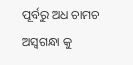ପୂର୍ବରୁ ଅଧ ଚାମଚ ଅସ୍ଵଗନ୍ଧା କୁ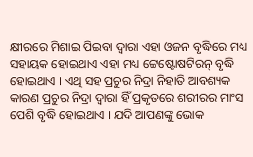କ୍ଷୀରରେ ମିଶାଇ ପିଇବା ଦ୍ଵାରା ଏହା ଓଜନ ବୃଦ୍ଧିରେ ମଧ୍ୟ ସହାୟକ ହୋଇଥାଏ ଏହା ମଧ୍ୟ ଟ୍ଟେଷ୍ଟୋଷଟିରନ୍ ବୃଦ୍ଧି ହୋଇଥାଏ । ଏଥି ସହ ପ୍ରଚୁର ନିଦ୍ରା ନିହାତି ଆବଶ୍ୟକ କାରଣ ପ୍ରଚୁର ନିଦ୍ରା ଦ୍ଵାରା ହିଁ ପ୍ରକୃତରେ ଶରୀରର ମାଂସ ପେଶି ବୃଦ୍ଧି ହୋଇଥାଏ । ଯଦି ଆପଣଙ୍କୁ ଭୋକ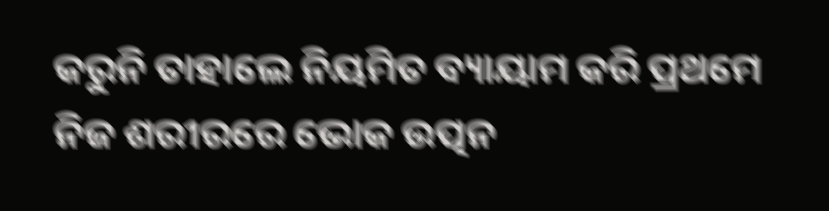କରୁନି ତାହାଲେ ନିୟମିତ ବ୍ୟାୟାମ କରି ପ୍ରଥମେ ନିଜ ଶରୀରରେ ଭୋକ ଉତ୍ପନ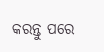କରନ୍ତୁ ପରେ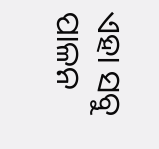ଏହା ସବୁ ପାଳନ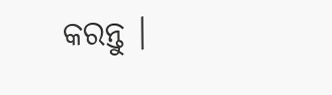କରନ୍ତୁ ।